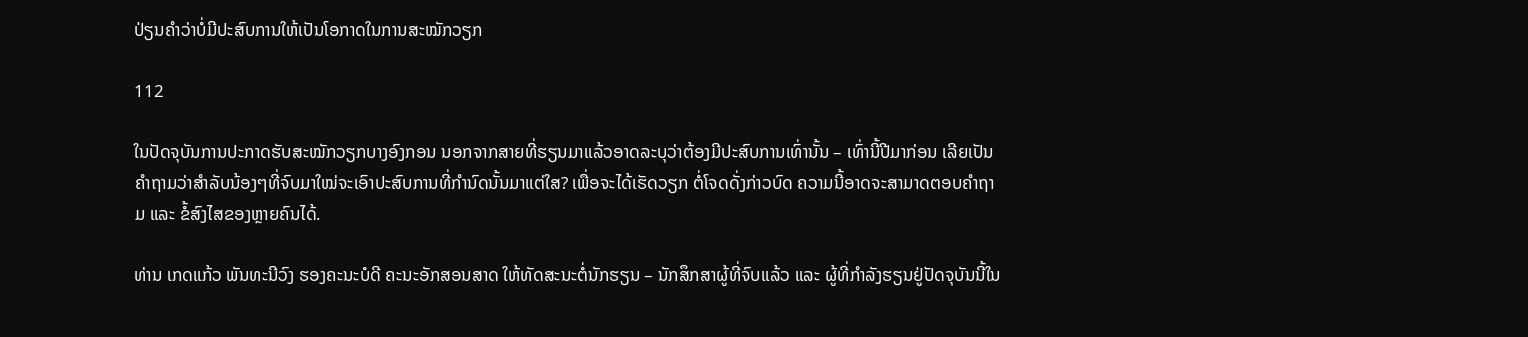ປ່ຽນຄໍາວ່າບໍ່ມີປະສົບການໃຫ້ເປັນໂອກາດໃນການສະໝັກວຽກ

112

ໃນປັດຈຸບັນການປະກາດຮັບສະໝັກວຽກບາງອົງກອນ ນອກຈາກສາຍທີ່ຮຽນມາແລ້ວອາດລະບຸວ່າຕ້ອງມີປະສົບການເທົ່ານັ້ນ – ເທົ່ານີ້ປີມາກ່ອນ ເລີຍເປັນຄໍາຖາມວ່າສໍາລັບນ້ອງໆທີ່ຈົບມາໃໝ່ຈະເອົາປະສົບການທີ່ກໍານົດນັ້ນມາແຕ່ໃສ? ເພື່ອຈະໄດ້ເຮັດວຽກ ຕໍ່ໂຈດດັ່ງກ່າວບົດ ຄວາມນີ້ອາດຈະສາມາດຕອບຄໍາຖາມ ແລະ ຂໍ້ສົງໄສຂອງຫຼາຍຄົນໄດ້.

ທ່ານ ເກດແກ້ວ ພັນທະນີວົງ ຮອງຄະນະບໍດີ ຄະນະອັກສອນສາດ ໃຫ້ທັດສະນະຕໍ່ນັກຮຽນ – ນັກສຶກສາຜູ້ທີ່ຈົບແລ້ວ ແລະ ຜູ້ທີ່ກຳລັງຮຽນຢູ່ປັດຈຸບັນນີ້ໃນ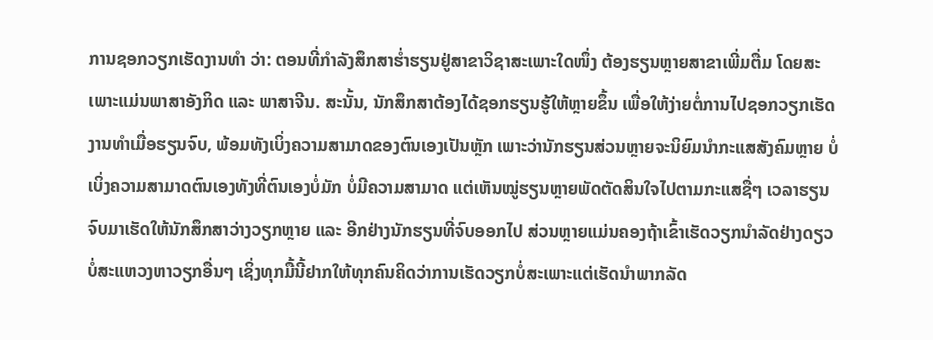ການຊອກວຽກເຮັດງານທຳ ວ່າ: ຕອນທີ່ກຳລັງສຶກສາຮ່ຳຮຽນຢູ່ສາຂາວິຊາສະເພາະໃດໜຶ່ງ ຕ້ອງຮຽນຫຼາຍສາຂາເພີ່ມຕື່ມ ໂດຍສະເພາະແມ່ນພາສາອັງກິດ ແລະ ພາສາຈີນ. ສະນັ້ນ, ນັກສຶກສາຕ້ອງໄດ້ຊອກຮຽນຮູ້ໃຫ້ຫຼາຍຂຶ້ນ ເພື່ອໃຫ້ງ່າຍຕໍ່ການໄປຊອກວຽກເຮັດງານທຳເມື່ອຮຽນຈົບ, ພ້ອມທັງເບິ່ງຄວາມສາມາດຂອງຕົນເອງເປັນຫຼັກ ເພາະວ່ານັກຮຽນສ່ວນຫຼາຍຈະນິຍົມນຳກະແສສັງຄົມຫຼາຍ ບໍ່ເບິ່ງຄວາມສາມາດຕົນເອງທັງທີ່ຕົນເອງບໍ່ມັກ ບໍ່ມີຄວາມສາມາດ ແຕ່ເຫັນໝູ່ຮຽນຫຼາຍພັດຕັດສິນໃຈໄປຕາມກະແສຊື່ໆ ເວລາຮຽນຈົບມາເຮັດໃຫ້ນັກສຶກສາວ່າງວຽກຫຼາຍ ແລະ ອີກຢ່າງນັກຮຽນທີ່ຈົບອອກໄປ ສ່ວນຫຼາຍແມ່ນຄອງຖ້າເຂົ້າເຮັດວຽກນຳລັດຢ່າງດຽວບໍ່ສະແຫວງຫາວຽກອື່ນໆ ເຊິ່ງທຸກມື້ນີ້ຢາກໃຫ້ທຸກຄົນຄິດວ່າການເຮັດວຽກບໍ່ສະເພາະແຕ່ເຮັດນຳພາກລັດ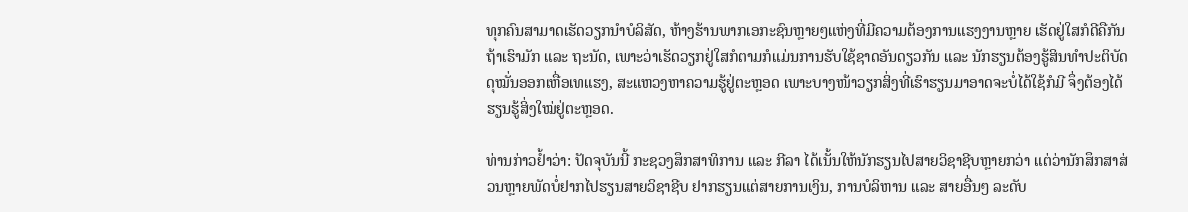ທຸກຄົນສາມາດເຮັດວຽກນຳບໍລິສັດ, ຫ້າງຮ້ານພາກເອກະຊົນຫຼາຍໆແຫ່ງທີ່ມີຄວາມຕ້ອງການແຮງງານຫຼາຍ ເຮັດຢູ່ໃສກໍດີຄືກັນຖ້າເຮົາມັກ ແລະ ຖະນັດ, ເພາະວ່າເຮັດວຽກຢູ່ໃສກໍຕາມກໍແມ່ນການຮັບໃຊ້ຊາດອັນດຽວກັນ ແລະ ນັກຮຽນຕ້ອງຮູ້ສິນທຳປະຕິບັດ ດຸໝັ່ນອອກເຫື່ອເທແຮງ, ສະແຫວງຫາຄວາມຮູ້ຢູ່ຕະຫຼອດ ເພາະບາງໜ້າວຽກສິ່ງທີ່ເຮົາຮຽນມາອາດຈະບໍ່ໄດ້ໃຊ້ກໍມີ ຈຶ່ງຕ້ອງໄດ້ຮຽນຮູ້ສິ່ງໃໝ່ຢູ່ຕະຫຼອດ.

ທ່ານກ່າວຢໍ້າວ່າ: ປັດຈຸບັນນີ້ ກະຊວງສຶກສາທິການ ແລະ ກີລາ ໄດ້ເນັ້ນໃຫ້ນັກຮຽນໄປສາຍວິຊາຊີບຫຼາຍກວ່າ ແຕ່ວ່ານັກສຶກສາສ່ວນຫຼາຍພັດບໍ່ຢາກໄປຮຽນສາຍວິຊາຊີບ ຢາກຮຽນແຕ່ສາຍການເງິນ, ການບໍລິຫານ ແລະ ສາຍອື່ນໆ ລະດັບ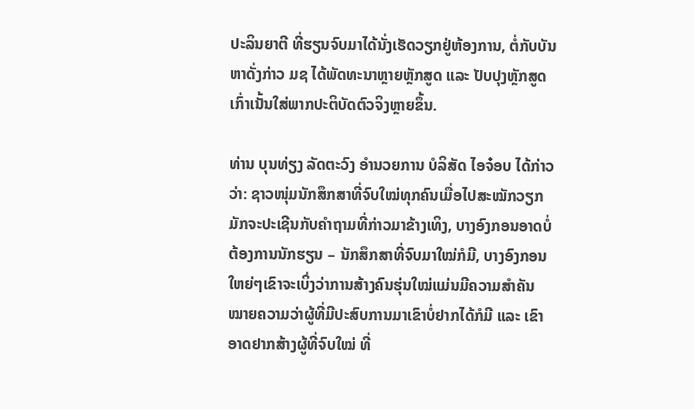ປະລິນຍາຕີ ທີ່ຮຽນຈົບມາໄດ້ນັ່ງເຮັດວຽກຢູ່ຫ້ອງການ, ຕໍ່ກັບບັນຫາດັ່ງກ່າວ ມຊ ໄດ້ພັດທະນາຫຼາຍຫຼັກສູດ ແລະ ປັບປຸງຫຼັກສູດເກົ່າເນັ້ນໃສ່ພາກປະຕິບັດຕົວຈິງຫຼາຍຂຶ້ນ.

ທ່ານ ບຸນທ່ຽງ ລັດຕະວົງ ອໍານວຍການ ບໍລິສັດ ໄອຈ໋ອບ ໄດ້ກ່າວວ່າ: ຊາວໜຸ່ມນັກສຶກສາທີ່ຈົບໃໝ່ທຸກຄົນເມື່ອໄປສະໝັກວຽກມັກຈະປະເຊີນກັບຄຳຖາມທີ່ກ່າວມາຂ້າງເທິງ, ບາງອົງກອນອາດບໍ່ຕ້ອງການນັກຮຽນ – ນັກສຶກສາທີ່ຈົບມາໃໝ່ກໍມີ, ບາງອົງກອນໃຫຍ່ໆເຂົາຈະເບິ່ງວ່າການສ້າງຄົນຮຸ່ນໃໝ່ແມ່ນມີຄວາມສຳຄັນ ໝາຍຄວາມວ່າຜູ້ທີ່ມີປະສົບການມາເຂົາບໍ່ຢາກໄດ້ກໍມີ ແລະ ເຂົາອາດຢາກສ້າງຜູ້ທີ່ຈົບໃໝ່ ທີ່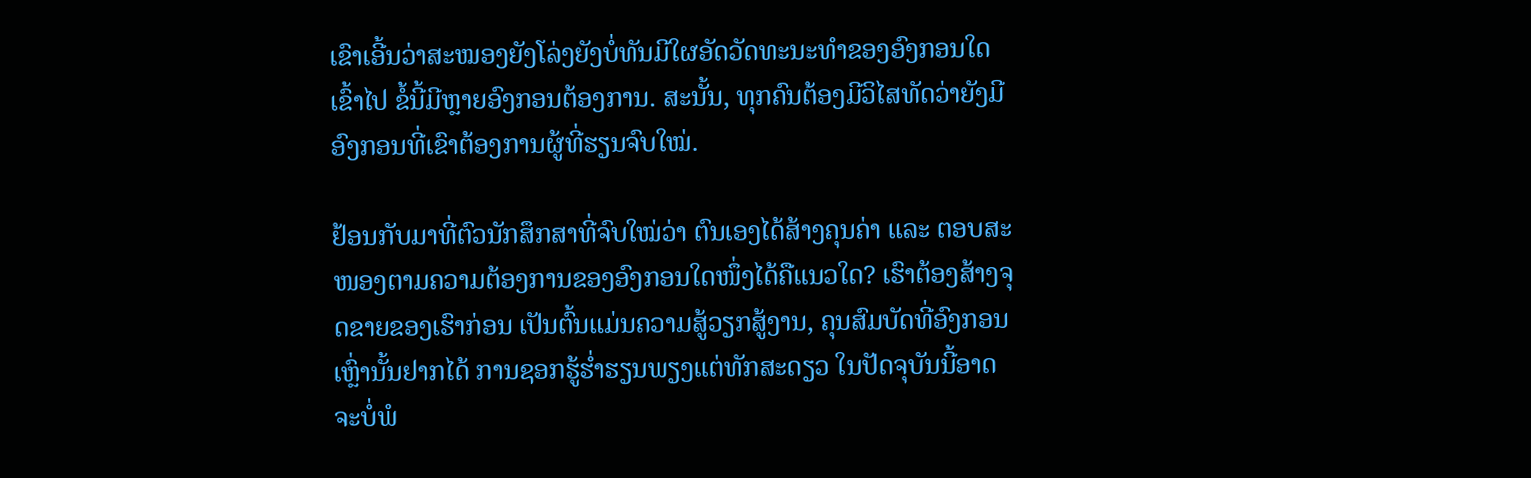ເຂົາເອີ້ນວ່າສະໝອງຍັງໂລ່ງຍັງບໍ່ທັນມີໃຜອັດວັດທະນະທຳຂອງອົງກອນໃດເຂົ້າໄປ ຂໍ້ນີ້ມີຫຼາຍອົງກອນຕ້ອງການ. ສະນັ້ນ, ທຸກຄົນຕ້ອງມີວິໄສທັດວ່າຍັງມີອົງກອນທີ່ເຂົາຕ້ອງການຜູ້ທີ່ຮຽນຈົບໃໝ່.

ຢ້ອນກັບມາທີ່ຕົວນັກສຶກສາທີ່ຈົບໃໝ່ວ່າ ຕົນເອງໄດ້ສ້າງຄຸນຄ່າ ແລະ ຕອບສະໜອງຕາມຄວາມຕ້ອງການຂອງອົງກອນໃດໜຶ່ງໄດ້ຄືແນວໃດ? ເຮົາຕ້ອງສ້າງຈຸດຂາຍຂອງເຮົາກ່ອນ ເປັນຕົ້ນແມ່ນຄວາມສູ້ວຽກສູ້ງານ, ຄຸນສົມບັດທີ່ອົງກອນເຫຼົ່ານັ້ນຢາກໄດ້ ການຊອກຮູ້ຮ່ຳຮຽນພຽງແຕ່ທັກສະດຽວ ໃນປັດຈຸບັນນີ້ອາດຈະບໍ່ພໍ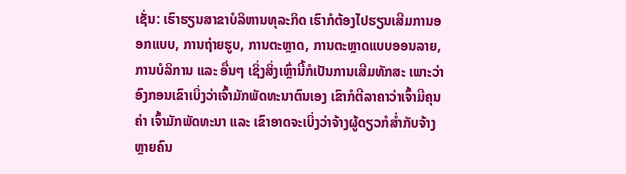ເຊັ່ນ: ເຮົາຮຽນສາຂາບໍລິຫານທຸລະກິດ ເຮົາກໍຕ້ອງໄປຮຽນເສີມການອອກແບບ, ການຖ່າຍຮູບ, ການຕະຫຼາດ, ການຕະຫຼາດແບບອອນລາຍ, ການບໍລິການ ແລະ ອື່ນໆ ເຊິ່ງສິ່ງເຫຼົ່ານີ້ກໍເປັນການເສີມທັກສະ ເພາະວ່າອົງກອນເຂົາເບິ່ງວ່າເຈົ້າມັກພັດທະນາຕົນເອງ ເຂົາກໍຕີລາຄາວ່າເຈົ້າມີຄຸນຄ່າ ເຈົ້າມັກພັດທະນາ ແລະ ເຂົາອາດຈະເບິ່ງວ່າຈ້າງຜູ້ດຽວກໍສໍ່າກັບຈ້າງຫຼາຍຄົນ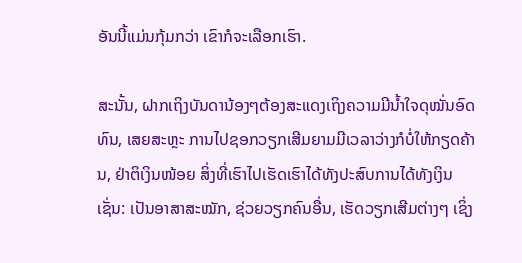ອັນນີ້ແມ່ນກຸ້ມກວ່າ ເຂົາກໍຈະເລືອກເຮົາ.

ສະນັ້ນ, ຝາກເຖິງບັນດານ້ອງໆຕ້ອງສະແດງເຖິງຄວາມມີນ້ຳໃຈດຸໝັ່ນອົດທົນ, ເສຍສະຫຼະ ການໄປຊອກວຽກເສີມຍາມມີເວລາວ່າງກໍບໍ່ໃຫ້ກຽດຄ້ານ, ຢ່າຕິເງິນໜ້ອຍ ສິ່ງທີ່ເຮົາໄປເຮັດເຮົາໄດ້ທັງປະສົບການໄດ້ທັງເງິນ ເຊັ່ນ: ເປັນອາສາສະໝັກ, ຊ່ວຍວຽກຄົນອື່ນ, ເຮັດວຽກເສີມຕ່າງໆ ເຊິ່ງ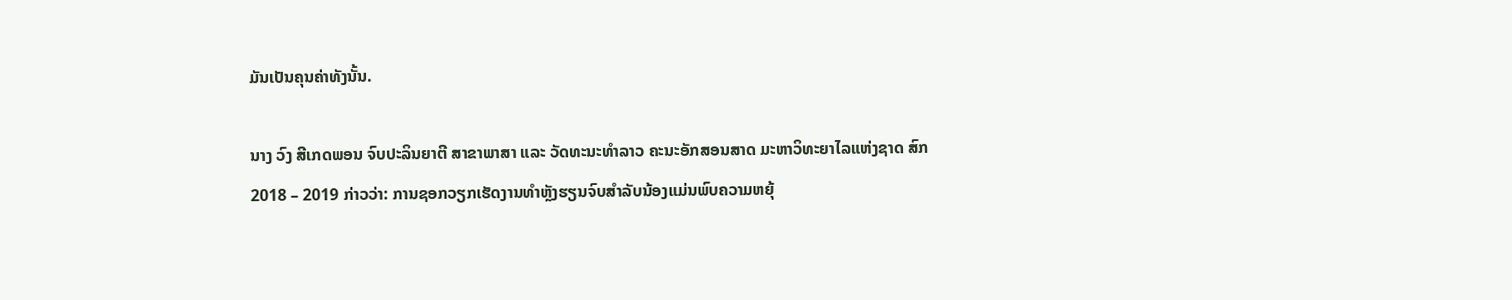ມັນເປັນຄຸນຄ່າທັງນັ້ນ.

ນາງ ວົງ ສີເກດພອນ ຈົບປະລິນຍາຕີ ສາຂາພາສາ ແລະ ວັດທະນະທຳລາວ ຄະນະອັກສອນສາດ ມະຫາວິທະຍາໄລແຫ່ງຊາດ ສົກ 2018 – 2019 ກ່າວວ່າ: ການຊອກວຽກເຮັດງານທຳຫຼັງຮຽນຈົບສຳລັບນ້ອງແມ່ນພົບຄວາມຫຍຸ້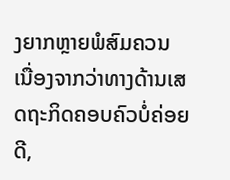ງຍາກຫຼາຍພໍສົມຄວນ ເນື່ອງຈາກວ່າທາງດ້ານເສດຖະກິດຄອບຄົວບໍ່ຄ່ອຍດີ,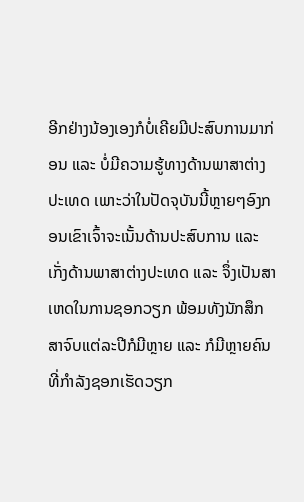ອີກຢ່າງນ້ອງເອງກໍບໍ່ເຄີຍມີປະສົບການມາກ່ອນ ແລະ ບໍ່ມີຄວາມຮູ້ທາງດ້ານພາສາຕ່າງປະເທດ ເພາະວ່າໃນປັດຈຸບັນນີ້ຫຼາຍໆອົງກອນເຂົາເຈົ້າຈະເນັ້ນດ້ານປະສົບການ ແລະ ເກັ່ງດ້ານພາສາຕ່າງປະເທດ ແລະ ຈຶ່ງເປັນສາເຫດໃນການຊອກວຽກ ພ້ອມທັງນັກສຶກສາຈົບແຕ່ລະປີກໍມີຫຼາຍ ແລະ ກໍມີຫຼາຍຄົນທີ່ກຳລັງຊອກເຮັດວຽກ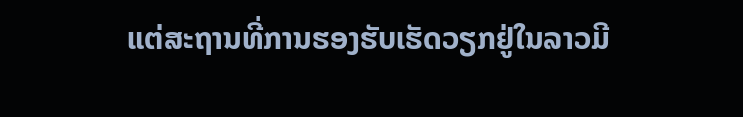ແຕ່ສະຖານທີ່ການຮອງຮັບເຮັດວຽກຢູ່ໃນລາວມີ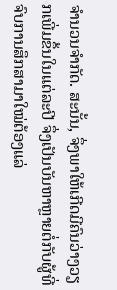ຈຳນວນຈຳກັດ. ສະນັ້ນ, ຈຶ່ງພາໃຫ້ເກີດມີຄົນວ່າງວຽກເພີ່ມຂຶ້ນໃນແຕ່ລະປີ ຈຶ່ງເປັນບັນຫາຫຼາຍຕໍ່ກັບຜູ້ທີ່ຈົບການສຶກສາມາໃໝ່ຕ້ອງແລ່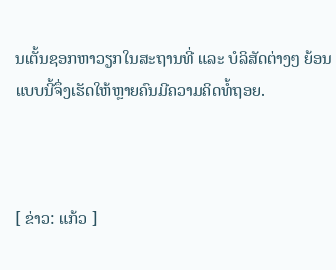ນເຕັ້ນຊອກຫາວຽກໃນສະຖານທີ່ ແລະ ບໍລິສັດຕ່າງໆ ຍ້ອນແບບນີ້ຈຶ່ງເຮັດໃຫ້ຫຼາຍຄົນມີຄວາມຄິດທໍ້ຖອຍ.



[ ຂ່າວ: ແກ້ວ ]